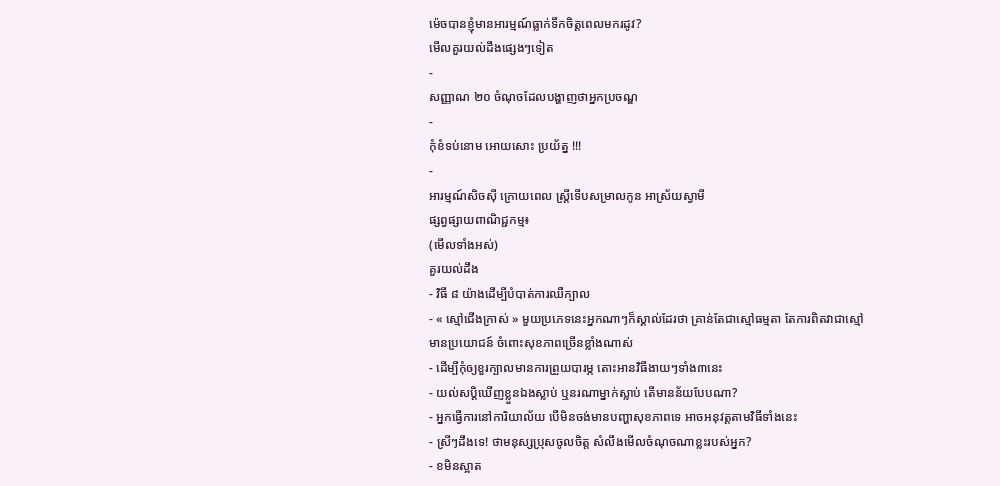ម៉េចបានខ្ញុំមានអារម្មណ៍ធ្លាក់ទឹកចិត្តពេលមករដូវ?
មើលគួរយល់ដឹងផ្សេងៗទៀត
-
សញ្ញាណ ២០ ចំណុចដែលបង្ហាញថាអ្នកប្រចណ្ឌ
-
កុំខំទប់នោម អោយសោះ ប្រយ័ត្ន !!!
-
អារម្មណ៍សិចស៊ី ក្រោយពេល ស្ត្រីទើបសម្រាលកូន អាស្រ័យស្វាមី
ផ្សព្វផ្សាយពាណិជ្ជកម្ម៖
(មើលទាំងអស់)
គួរយល់ដឹង
- វិធី ៨ យ៉ាងដើម្បីបំបាត់ការឈឺក្បាល
- « ស្មៅជើងក្រាស់ » មួយប្រភេទនេះអ្នកណាៗក៏ស្គាល់ដែរថា គ្រាន់តែជាស្មៅធម្មតា តែការពិតវាជាស្មៅមានប្រយោជន៍ ចំពោះសុខភាពច្រើនខ្លាំងណាស់
- ដើម្បីកុំឲ្យខួរក្បាលមានការព្រួយបារម្ភ តោះអានវិធីងាយៗទាំង៣នេះ
- យល់សប្តិឃើញខ្លួនឯងស្លាប់ ឬនរណាម្នាក់ស្លាប់ តើមានន័យបែបណា?
- អ្នកធ្វើការនៅការិយាល័យ បើមិនចង់មានបញ្ហាសុខភាពទេ អាចអនុវត្តតាមវិធីទាំងនេះ
- ស្រីៗដឹងទេ! ថាមនុស្សប្រុសចូលចិត្ត សំលឹងមើលចំណុចណាខ្លះរបស់អ្នក?
- ខមិនស្អាត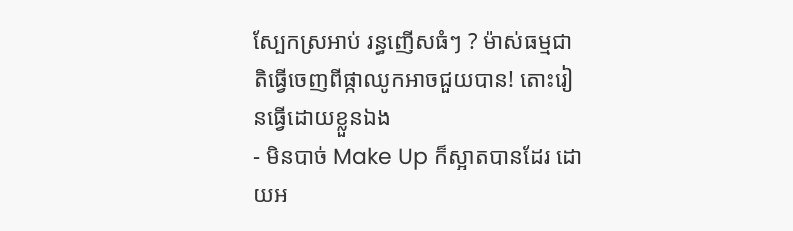ស្បែកស្រអាប់ រន្ធញើសធំៗ ? ម៉ាស់ធម្មជាតិធ្វើចេញពីផ្កាឈូកអាចជួយបាន! តោះរៀនធ្វើដោយខ្លួនឯង
- មិនបាច់ Make Up ក៏ស្អាតបានដែរ ដោយអ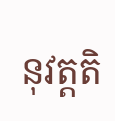នុវត្តតិ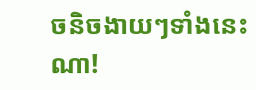ចនិចងាយៗទាំងនេះណា!